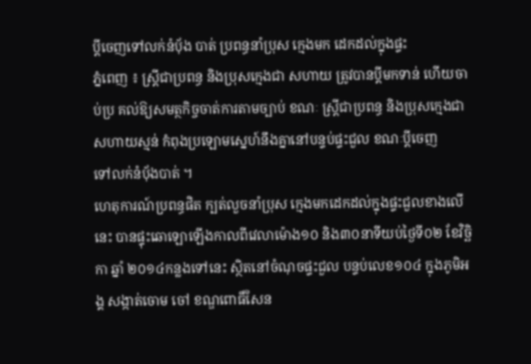ប្ដីចេញទៅលក់នំប៉័ង បាត់ ប្រពន្ធនាំប្រុស ក្មេងមក ដេកដល់ក្នុងផ្ទះ
ភ្នំពេញ ៖ ស្ដ្រីជាប្រពន្ធ និងប្រុសក្មេងជា សហាយ ត្រូវបានប្ដីមកទាន់ ហើយចាប់ប្រ គល់ឱ្យសមត្ថកិច្ចចាត់ការតាមច្បាប់ ខណៈ ស្ដ្រីជាប្រពន្ធ និងប្រុសក្មេងជា សហាយស្មន់ កំពុងប្រឡោមស្នេហ៍នឹងគ្នានៅបន្ទប់ផ្ទះជួល ខណៈប្ដីចេញ
ទៅលក់នំប៉័ងបាត់ ។
ហេតុការណ៍ប្រពន្ធផិត ក្បត់លួចនាំប្រុស ក្មេងមកដេកដល់ក្នុងផ្ទះជួលខាងលើនេះ បានផ្ទុះឆោឡោឡើងកាលពីវេលាម៉ោង១០ និង៣០នាទីយប់ថ្ងៃទី០២ ខែវិច្ឆិកា ឆ្នាំ ២០១៤កន្លងទៅនេះ ស្ថិតនៅចំណុចផ្ទះជួល បន្ទប់លេខ១០៤ ក្នុងភូមិអង្គ សង្កាត់ចោម ចៅ ខណ្ឌពោធិ៍សែន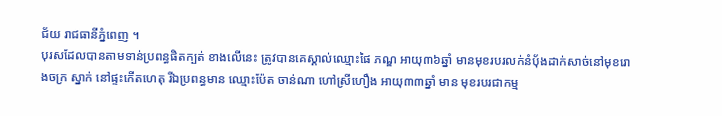ជ័យ រាជធានីភ្នំពេញ ។
បុរសដែលបានតាមទាន់ប្រពន្ធផិតក្បត់ ខាងលើនេះ ត្រូវបានគេស្គាល់ឈ្មោះផៃ ភណ្ឌ អាយុ៣៦ឆ្នាំ មានមុខរបរលក់នំប៉័ងដាក់សាច់នៅមុខរោងចក្រ ស្នាក់ នៅផ្ទះកើតហេតុ រីឯប្រពន្ធមាន ឈ្មោះប៉ែត ចាន់ណា ហៅស្រីហឿង អាយុ៣៣ឆ្នាំ មាន មុខរបរជាកម្ម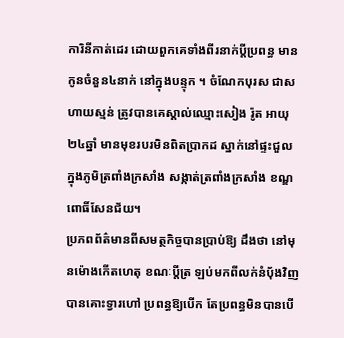ការិនីកាត់ដេរ ដោយពួកគេទាំងពីរនាក់ប្តីប្រពន្ធ មានកូនចំនួន៤នាក់ នៅក្នុងបន្ទុក ។ ចំណែកបុរស ជាសហាយស្មន់ ត្រូវបានគេស្គាល់ឈ្មោះសៀង រ៉ូត អាយុ២៤ឆ្នាំ មានមុខរបរមិនពិតប្រាកដ ស្នាក់នៅផ្ទះជួល ក្នុងភូមិត្រពាំងក្រសាំង សង្កាត់ត្រពាំងក្រសាំង ខណ្ឌពោធិ៍សែនជ័យ។
ប្រភពព័ត៌មានពីសមត្ថកិច្ចបានប្រាប់ឱ្យ ដឹងថា នៅមុនម៉ោងកើតហេតុ ខណៈប្ដីត្រ ឡប់មកពីលក់នំប៉័ងវិញ បានគោះទ្វារហៅ ប្រពន្ធឱ្យបើក តែប្រពន្ធមិនបានបើ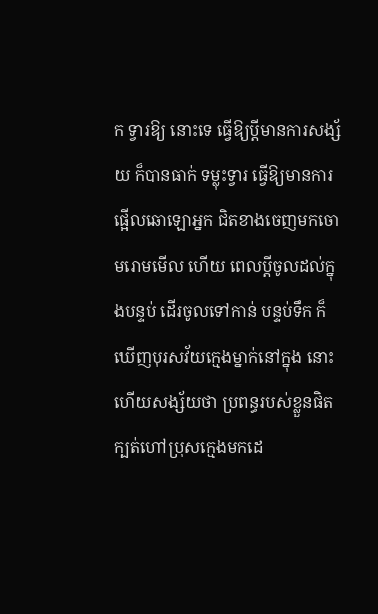ក ទ្វារឱ្យ នោះទេ ធ្វើឱ្យប្ដីមានការសង្ស័យ ក៏បានធាក់ ទម្លុះទ្វារ ធ្វើឱ្យមានការផ្អើលឆោឡោអ្នក ជិតខាងចេញមកចោមរោមមើល ហើយ ពេលប្ដីចូលដល់ក្នុងបន្ទប់ ដើរចូលទៅកាន់ បន្ទប់ទឹក ក៏ឃើញបុរសវ័យក្មេងម្នាក់នៅក្នុង នោះ ហើយសង្ស័យថា ប្រពន្ធរបស់ខ្លួនផិត ក្បត់ហៅប្រុសក្មេងមកដេ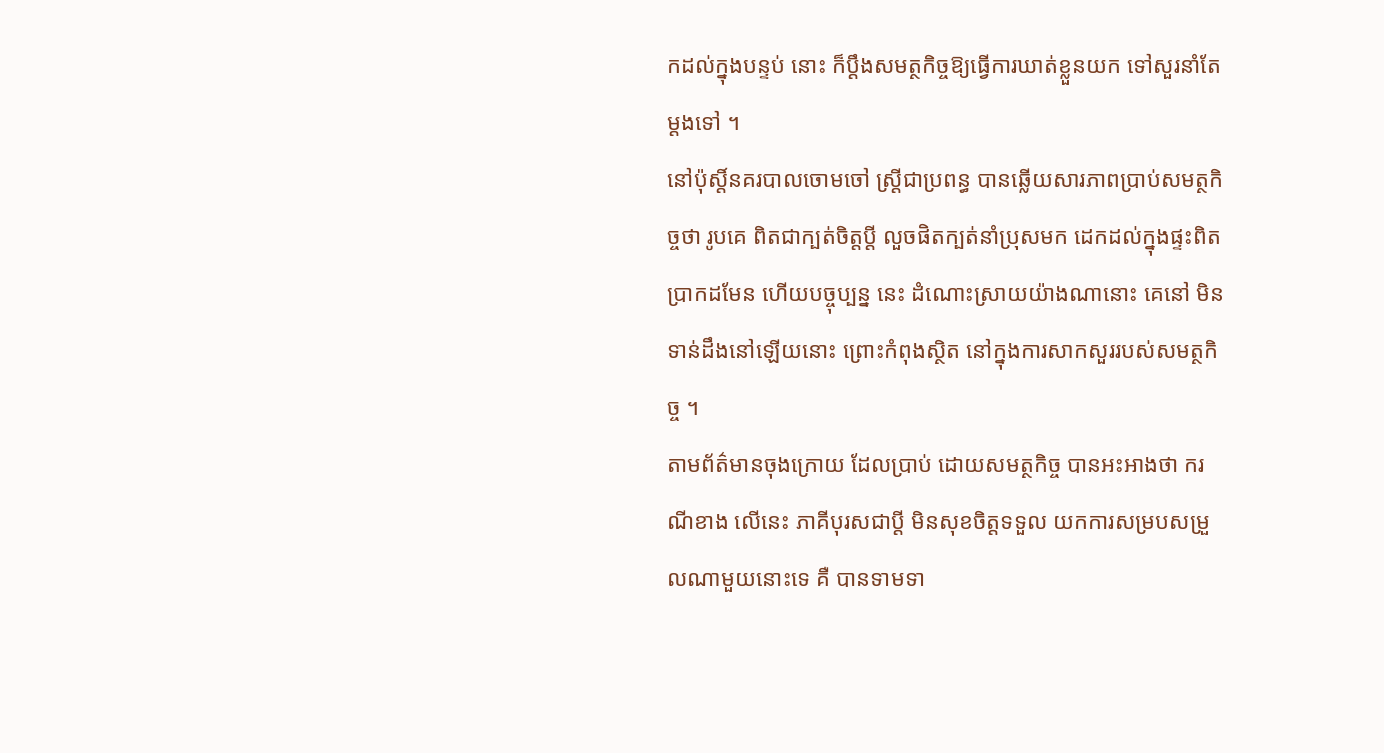កដល់ក្នុងបន្ទប់ នោះ ក៏ប្ដឹងសមត្ថកិច្ចឱ្យធ្វើការឃាត់ខ្លួនយក ទៅសួរនាំតែម្ដងទៅ ។
នៅប៉ុស្ដិ៍នគរបាលចោមចៅ ស្ដ្រីជាប្រពន្ធ បានឆ្លើយសារភាពប្រាប់សមត្ថកិច្ចថា រូបគេ ពិតជាក្បត់ចិត្ដប្ដី លួចផិតក្បត់នាំប្រុសមក ដេកដល់ក្នុងផ្ទះពិតប្រាកដមែន ហើយបច្ចុប្បន្ន នេះ ដំណោះស្រាយយ៉ាងណានោះ គេនៅ មិនទាន់ដឹងនៅឡើយនោះ ព្រោះកំពុងស្ថិត នៅក្នុងការសាកសួររបស់សមត្ថកិច្ច ។
តាមព័ត៌មានចុងក្រោយ ដែលប្រាប់ ដោយសមត្ថកិច្ច បានអះអាងថា ករណីខាង លើនេះ ភាគីបុរសជាប្ដី មិនសុខចិត្ដទទួល យកការសម្របសម្រួលណាមួយនោះទេ គឺ បានទាមទា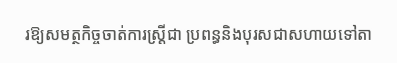រឱ្យសមត្ថកិច្ចចាត់ការស្ដ្រីជា ប្រពន្ធនិងបុរសជាសហាយទៅតា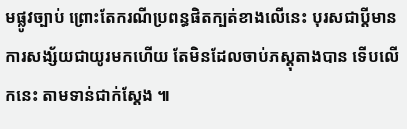មផ្លូវច្បាប់ ព្រោះតែករណីប្រពន្ធផិតក្បត់ខាងលើនេះ បុរសជាប្ដីមានការសង្ស័យជាយូរមកហើយ តែមិនដែលចាប់ភស្ដុតាងបាន ទើបលើកនេះ តាមទាន់ជាក់ស្ដែង ៕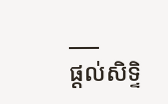___
ផ្តល់សិទ្ទិ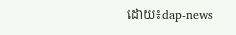ដោយ៖dap-news